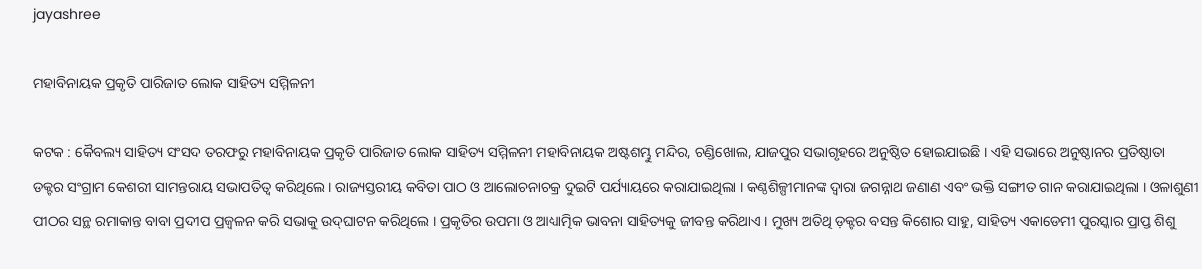jayashree

ମହାବିନାୟକ ପ୍ରକୃତି ପାରିଜାତ ଲୋକ ସାହିତ୍ୟ ସମ୍ମିଳନୀ

କଟକ : କୈବଲ୍ୟ ସାହିତ୍ୟ ସଂସଦ ତରଫରୁ ମହାବିନାୟକ ପ୍ରକୃତି ପାରିଜାତ ଲୋକ ସାହିତ୍ୟ ସମ୍ମିଳନୀ ମହାବିନାୟକ ଅଷ୍ଟଶମ୍ଭୁ ମନ୍ଦିର, ଚଣ୍ଡିଖୋଲ, ଯାଜପୁର ସଭାଗୃହରେ ଅନୁଷ୍ଠିତ ହୋଇଯାଇଛି । ଏହି ସଭାରେ ଅନୁଷ୍ଠାନର ପ୍ରତିଷ୍ଠାତା ଡକ୍ଟର ସଂଗ୍ରାମ କେଶରୀ ସାମନ୍ତରାୟ ସଭାପତିତ୍ୱ କରିଥିଲେ । ରାଜ୍ୟସ୍ତରୀୟ କବିତା ପାଠ ଓ ଆଲୋଚନାଚକ୍ର ଦୁଇଟି ପର୍ଯ୍ୟାୟରେ କରାଯାଇଥିଲା । କଣ୍ଠଶିଳ୍ପୀମାନଙ୍କ ଦ୍ଵାରା ଜଗନ୍ନାଥ ଜଣାଣ ଏବଂ ଭକ୍ତି ସଙ୍ଗୀତ ଗାନ କରାଯାଇଥିଲା । ଓଳାଶୁଣୀ ପୀଠର ସନ୍ଥ ରମାକାନ୍ତ ବାବା ପ୍ରଦୀପ ପ୍ରଜ୍ୱଳନ କରି ସଭାକୁ ଉଦ୍‌ଘାଟନ କରିଥିଲେ । ପ୍ରକୃତିର ଉପମା ଓ ଆଧ୍ୟାତ୍ମିକ ଭାବନା ସାହିତ୍ୟକୁ ଜୀବନ୍ତ କରିଥାଏ । ମୁଖ୍ୟ ଅତିଥି ଡ଼କ୍ଟର ବସନ୍ତ କିଶୋର ସାହୁ, ସାହିତ୍ୟ ଏକାଡେମୀ ପୁରସ୍କାର ପ୍ରାପ୍ତ ଶିଶୁ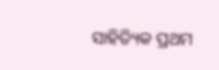ସାହିତ୍ୟିକ ପ୍ରଥମ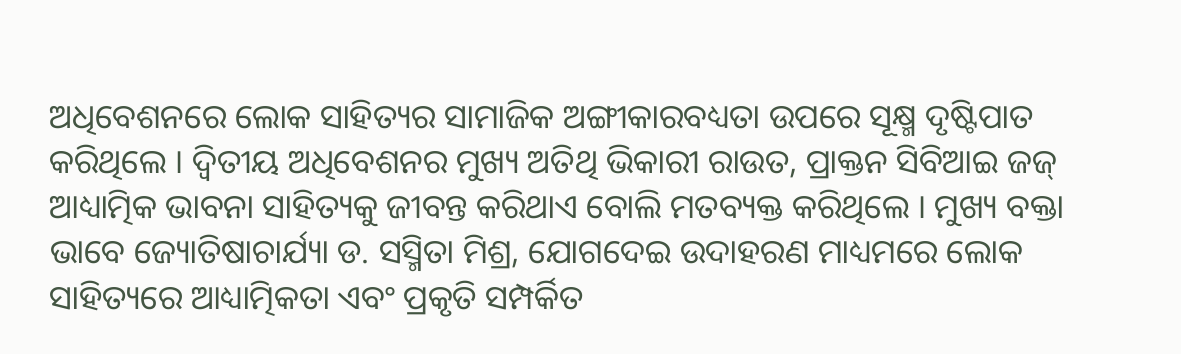ଅଧିବେଶନରେ ଲୋକ ସାହିତ୍ୟର ସାମାଜିକ ଅଙ୍ଗୀକାରବଧ୍ୟତା ଉପରେ ସୂକ୍ଷ୍ମ ଦୃଷ୍ଟିପାତ କରିଥିଲେ । ଦ୍ଵିତୀୟ ଅଧିବେଶନର ମୁଖ୍ୟ ଅତିଥି ଭିକାରୀ ରାଉତ, ପ୍ରାକ୍ତନ ସିବିଆଇ ଜଜ୍ ଆଧ୍ୟାତ୍ମିକ ଭାବନା ସାହିତ୍ୟକୁ ଜୀବନ୍ତ କରିଥାଏ ବୋଲି ମତବ୍ୟକ୍ତ କରିଥିଲେ । ମୁଖ୍ୟ ବକ୍ତା ଭାବେ ଜ୍ୟୋତିଷାଚାର୍ଯ୍ୟା ଡ. ସସ୍ମିତା ମିଶ୍ର, ଯୋଗଦେଇ ଉଦାହରଣ ମାଧ୍ୟମରେ ଲୋକ ସାହିତ୍ୟରେ ଆଧ୍ୟାତ୍ମିକତା ଏବଂ ପ୍ରକୃତି ସମ୍ପର୍କିତ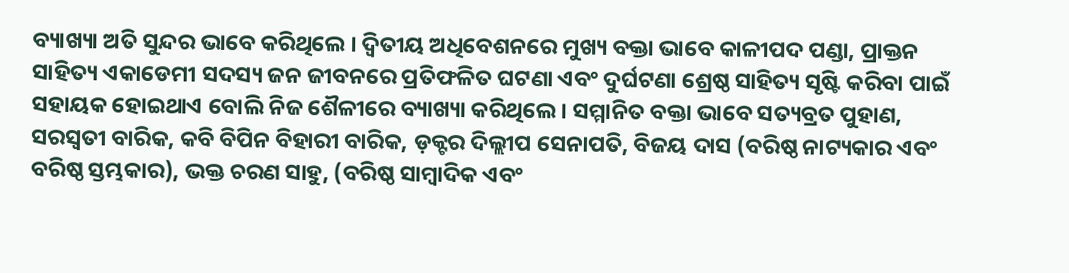ବ୍ୟାଖ୍ୟା ଅତି ସୁନ୍ଦର ଭାବେ କରିଥିଲେ । ଦ୍ଵିତୀୟ ଅଧିବେଶନରେ ମୁଖ୍ୟ ବକ୍ତା ଭାବେ କାଳୀପଦ ପଣ୍ଡା, ପ୍ରାକ୍ତନ ସାହିତ୍ୟ ଏକାଡେମୀ ସଦସ୍ୟ ଜନ ଜୀବନରେ ପ୍ରତିଫଳିତ ଘଟଣା ଏବଂ ଦୁର୍ଘଟଣା ଶ୍ରେଷ୍ଠ ସାହିତ୍ୟ ସୃଷ୍ଟି କରିବା ପାଇଁ ସହାୟକ ହୋଇଥାଏ ବୋଲି ନିଜ ଶୈଳୀରେ ବ୍ୟାଖ୍ୟା କରିଥିଲେ । ସମ୍ମାନିତ ବକ୍ତା ଭାବେ ସତ୍ୟବ୍ରତ ପୁହାଣ, ସରସ୍ଵତୀ ବାରିକ, କବି ବିପିନ ବିହାରୀ ବାରିକ, ଡ଼କ୍ଟର ଦିଲ୍ଲୀପ ସେନାପତି, ବିଜୟ ଦାସ (ବରିଷ୍ଠ ନାଟ୍ୟକାର ଏବଂ ବରିଷ୍ଠ ସ୍ତମ୍ଭକାର), ଭକ୍ତ ଚରଣ ସାହୁ, (ବରିଷ୍ଠ ସାମ୍ବାଦିକ ଏବଂ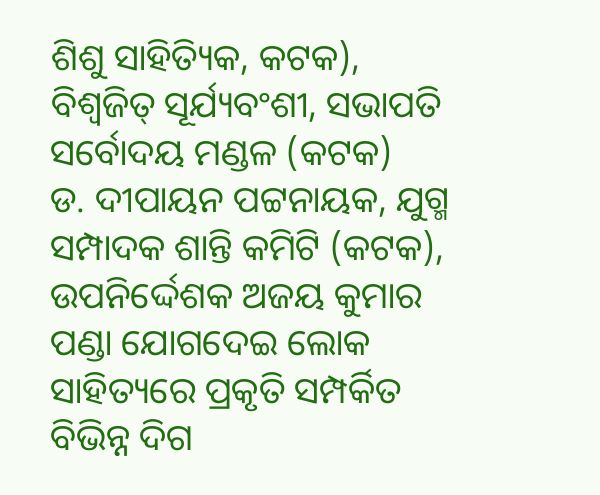ଶିଶୁ ସାହିତ୍ୟିକ, କଟକ), ବିଶ୍ୱଜିତ୍ ସୂର୍ଯ୍ୟବଂଶୀ, ସଭାପତି ସର୍ବୋଦୟ ମଣ୍ଡଳ (କଟକ)
ଡ. ଦୀପାୟନ ପଟ୍ଟନାୟକ, ଯୁଗ୍ମ ସମ୍ପାଦକ ଶାନ୍ତି କମିଟି (କଟକ), ଉପନିର୍ଦ୍ଦେଶକ ଅଜୟ କୁମାର ପଣ୍ଡା ଯୋଗଦେଇ ଲୋକ ସାହିତ୍ୟରେ ପ୍ରକୃତି ସମ୍ପର୍କିତ ବିଭିନ୍ନ ଦିଗ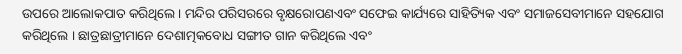ଉପରେ ଆଲୋକପାତ କରିଥିଲେ । ମନ୍ଦିର ପରିସରରେ ବୃକ୍ଷରୋପଣଏବଂ ସଫେଇ କାର୍ଯ୍ୟରେ ସାହିତ୍ୟିକ ଏବଂ ସମାଜସେବୀମାନେ ସହଯୋଗ କରିଥିଲେ । ଛାତ୍ରଛାତ୍ରୀମାନେ ଦେଶାତ୍ମକବୋଧ ସଙ୍ଗୀତ ଗାନ କରିଥିଲେ ଏବଂ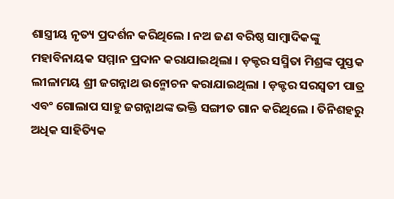ଶାସ୍ତ୍ରୀୟ ନୃତ୍ୟ ପ୍ରଦର୍ଶନ କରିଥିଲେ । ନଅ ଜଣ ବରିଷ୍ଠ ସାମ୍ବାଦିକଙ୍କୁ ମହାବିନାୟକ ସମ୍ମାନ ପ୍ରଦାନ କରାଯାଇଥିଲା । ଡ଼କ୍ଟର ସସ୍ମିତା ମିଶ୍ରଙ୍କ ପୁସ୍ତକ ଲୀଳାମୟ ଶ୍ରୀ ଜଗନ୍ନାଥ ଉନ୍ମୋଚନ କରାଯାଇଥିଲା । ଡ଼କ୍ଟର ସରସ୍ଵତୀ ପାତ୍ର ଏବଂ ଗୋଲାପ ସାହୁ ଜଗନ୍ନାଥଙ୍କ ଭକ୍ତି ସଙ୍ଗୀତ ଗାନ କରିଥିଲେ । ତିନିଶହରୁ ଅଧିକ ସାହିତ୍ୟିକ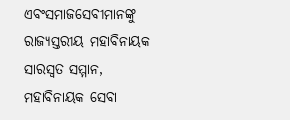ଏବଂସମାଜସେବୀମାନଙ୍କୁ ରାଜ୍ୟସ୍ତରୀୟ ମହାବିନାୟକ ସାରସ୍ୱତ ସମ୍ମାନ, ମହାବିନାୟକ ସେବା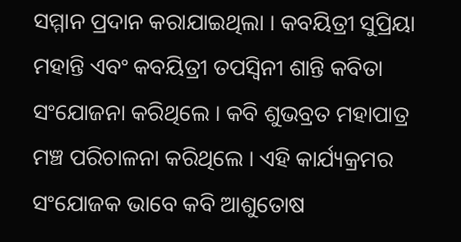ସମ୍ମାନ ପ୍ରଦାନ କରାଯାଇଥିଲା । କବୟିତ୍ରୀ ସୁପ୍ରିୟା ମହାନ୍ତି ଏବଂ କବୟିତ୍ରୀ ତପସ୍ଵିନୀ ଶାନ୍ତି କବିତା ସଂଯୋଜନା କରିଥିଲେ । କବି ଶୁଭବ୍ରତ ମହାପାତ୍ର ମଞ୍ଚ ପରିଚାଳନା କରିଥିଲେ । ଏହି କାର୍ଯ୍ୟକ୍ରମର ସଂଯୋଜକ ଭାବେ କବି ଆଶୁତୋଷ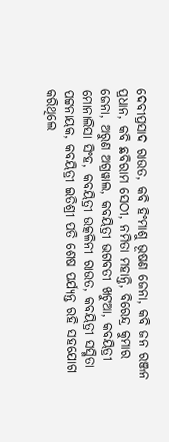ଦେବୀପ୍ରସାଦ ରାଉତ, କବି ହିଂମାଶୁ ଭୂଷଣ ଜେନା, କବି ଜନ ରଞ୍ଜନ ପ୍ରଧାନ, କବି ଛବିରାମ ସେଠୀ, ନମିତା ମହାନ୍ତି, ବିରେନ୍ଦ୍ର କୁମାର ଜେନା, ଅରୁଣ ଅଗ୍ରୱାଲ, କବୟିତ୍ରୀ ଭଗବତୀ ଖଟୁଆ, କବୟିତ୍ରୀ ମୋନାଲିସା ସିଂହ, କବୟିତ୍ରୀ ଉତ୍କଳିନୀ ରାଉତ, କବୟିତ୍ରୀ ସସ୍ମିତା ପଟ୍ଟନାୟକ, କବୟିତ୍ରୀ ଇତିଶ୍ରୀ ପତି ଶେଷ ପର୍ଯ୍ୟନ୍ତ ରହି ସହଯୋଗ କରିଥିଲେ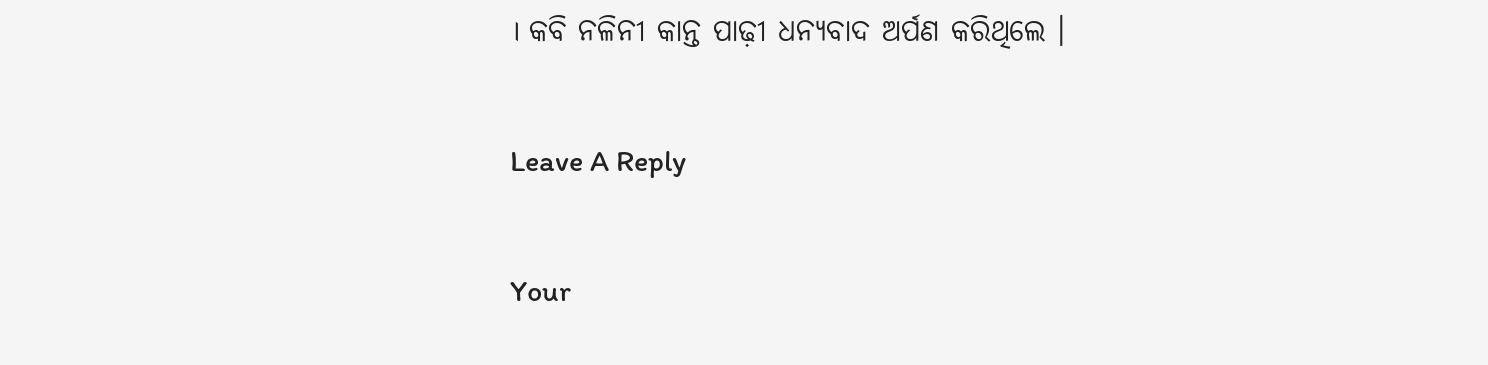। କବି ନଳିନୀ କାନ୍ତ ପାଢ଼ୀ ଧନ୍ୟବାଦ ଅର୍ପଣ କରିଥିଲେ ।

Leave A Reply

Your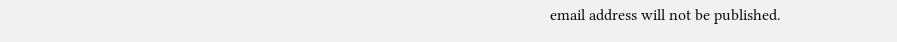email address will not be published.